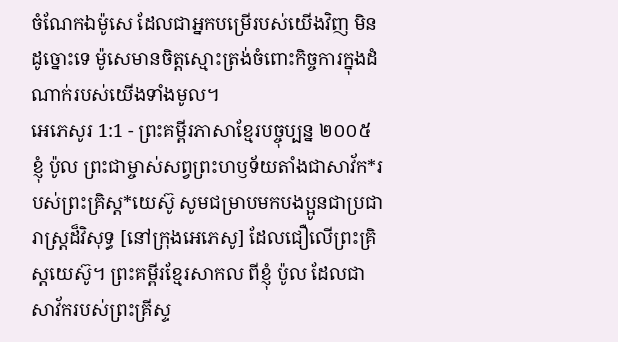ចំណែកឯម៉ូសេ ដែលជាអ្នកបម្រើរបស់យើងវិញ មិនដូច្នោះទេ ម៉ូសេមានចិត្តស្មោះត្រង់ចំពោះកិច្ចការក្នុងដំណាក់របស់យើងទាំងមូល។
អេភេសូរ 1:1 - ព្រះគម្ពីរភាសាខ្មែរបច្ចុប្បន្ន ២០០៥ ខ្ញុំ ប៉ូល ព្រះជាម្ចាស់សព្វព្រះហឫទ័យតាំងជាសាវ័ក*របស់ព្រះគ្រិស្ត*យេស៊ូ សូមជម្រាបមកបងប្អូនជាប្រជារាស្ដ្រដ៏វិសុទ្ធ [នៅក្រុងអេភេសូ] ដែលជឿលើព្រះគ្រិស្តយេស៊ូ។ ព្រះគម្ពីរខ្មែរសាកល ពីខ្ញុំ ប៉ូល ដែលជាសាវ័ករបស់ព្រះគ្រីស្ទ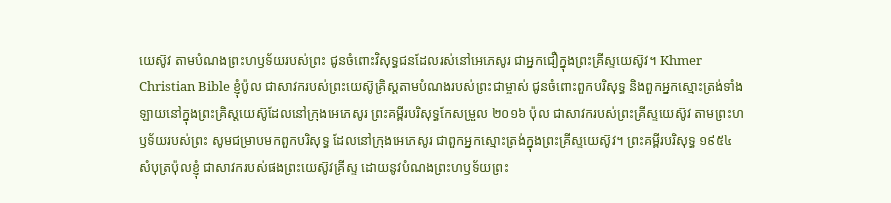យេស៊ូវ តាមបំណងព្រះហឫទ័យរបស់ព្រះ ជូនចំពោះវិសុទ្ធជនដែលរស់នៅអេភេសូរ ជាអ្នកជឿក្នុងព្រះគ្រីស្ទយេស៊ូវ។ Khmer Christian Bible ខ្ញុំប៉ូល ជាសាវករបស់ព្រះយេស៊ូគ្រិស្ដតាមបំណងរបស់ព្រះជាម្ចាស់ ជូនចំពោះពួកបរិសុទ្ធ និងពួកអ្នកស្មោះត្រង់ទាំងឡាយនៅក្នុងព្រះគ្រិស្ដយេស៊ូដែលនៅក្រុងអេភេសូរ ព្រះគម្ពីរបរិសុទ្ធកែសម្រួល ២០១៦ ប៉ុល ជាសាវករបស់ព្រះគ្រីស្ទយេស៊ូវ តាមព្រះហឫទ័យរបស់ព្រះ សូមជម្រាបមកពួកបរិសុទ្ធ ដែលនៅក្រុងអេភេសូរ ជាពួកអ្នកស្មោះត្រង់ក្នុងព្រះគ្រីស្ទយេស៊ូវ។ ព្រះគម្ពីរបរិសុទ្ធ ១៩៥៤ សំបុត្រប៉ុលខ្ញុំ ជាសាវករបស់ផងព្រះយេស៊ូវគ្រីស្ទ ដោយនូវបំណងព្រះហឫទ័យព្រះ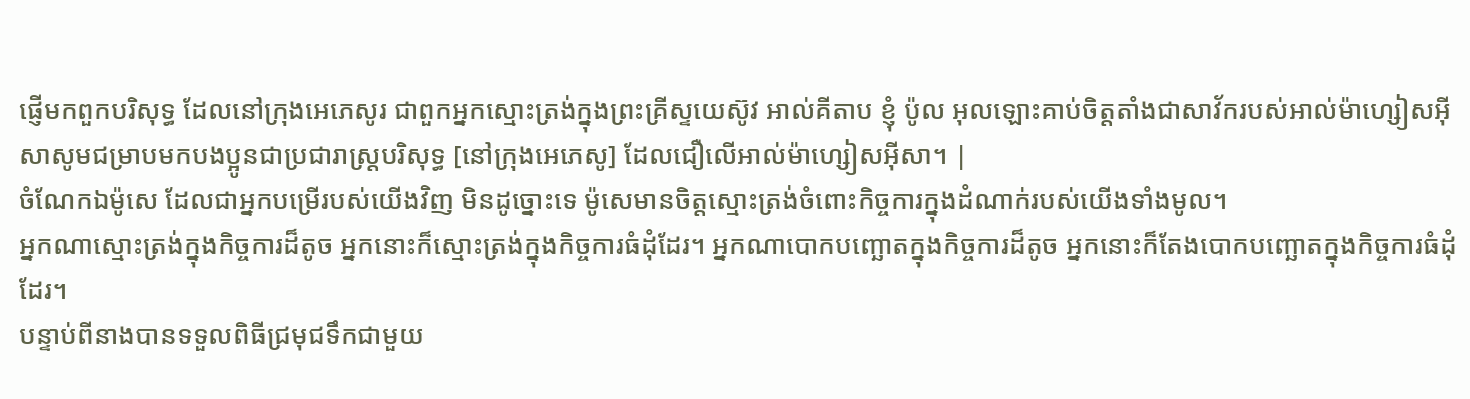ផ្ញើមកពួកបរិសុទ្ធ ដែលនៅក្រុងអេភេសូរ ជាពួកអ្នកស្មោះត្រង់ក្នុងព្រះគ្រីស្ទយេស៊ូវ អាល់គីតាប ខ្ញុំ ប៉ូល អុលឡោះគាប់ចិត្តតាំងជាសាវ័ករបស់អាល់ម៉ាហ្សៀសអ៊ីសាសូមជម្រាបមកបងប្អូនជាប្រជារាស្ដ្របរិសុទ្ធ [នៅក្រុងអេភេសូ] ដែលជឿលើអាល់ម៉ាហ្សៀសអ៊ីសា។ |
ចំណែកឯម៉ូសេ ដែលជាអ្នកបម្រើរបស់យើងវិញ មិនដូច្នោះទេ ម៉ូសេមានចិត្តស្មោះត្រង់ចំពោះកិច្ចការក្នុងដំណាក់របស់យើងទាំងមូល។
អ្នកណាស្មោះត្រង់ក្នុងកិច្ចការដ៏តូច អ្នកនោះក៏ស្មោះត្រង់ក្នុងកិច្ចការធំដុំដែរ។ អ្នកណាបោកបញ្ឆោតក្នុងកិច្ចការដ៏តូច អ្នកនោះក៏តែងបោកបញ្ឆោតក្នុងកិច្ចការធំដុំដែរ។
បន្ទាប់ពីនាងបានទទួលពិធីជ្រមុជទឹកជាមួយ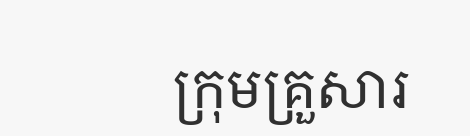ក្រុមគ្រួសារ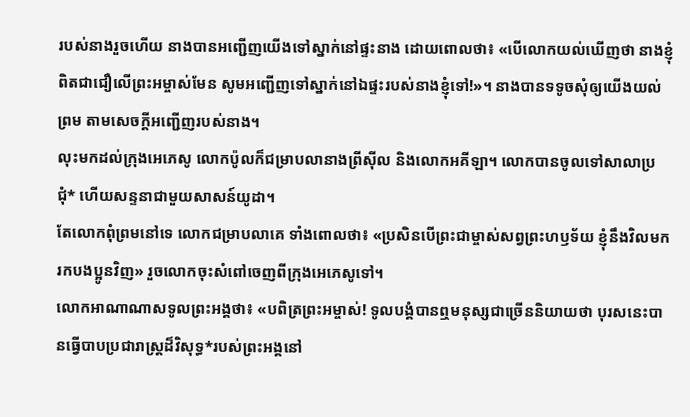របស់នាងរួចហើយ នាងបានអញ្ជើញយើងទៅស្នាក់នៅផ្ទះនាង ដោយពោលថា៖ «បើលោកយល់ឃើញថា នាងខ្ញុំពិតជាជឿលើព្រះអម្ចាស់មែន សូមអញ្ជើញទៅស្នាក់នៅឯផ្ទះរបស់នាងខ្ញុំទៅ!»។ នាងបានទទូចសុំឲ្យយើងយល់ព្រម តាមសេចក្ដីអញ្ជើញរបស់នាង។
លុះមកដល់ក្រុងអេភេសូ លោកប៉ូលក៏ជម្រាបលានាងព្រីស៊ីល និងលោកអគីឡា។ លោកបានចូលទៅសាលាប្រជុំ* ហើយសន្ទនាជាមួយសាសន៍យូដា។
តែលោកពុំព្រមនៅទេ លោកជម្រាបលាគេ ទាំងពោលថា៖ «ប្រសិនបើព្រះជាម្ចាស់សព្វព្រះហឫទ័យ ខ្ញុំនឹងវិលមករកបងប្អូនវិញ» រួចលោកចុះសំពៅចេញពីក្រុងអេភេសូទៅ។
លោកអាណាណាសទូលព្រះអង្គថា៖ «បពិត្រព្រះអម្ចាស់! ទូលបង្គំបានឮមនុស្សជាច្រើននិយាយថា បុរសនេះបានធ្វើបាបប្រជារាស្ត្រដ៏វិសុទ្ធ*របស់ព្រះអង្គនៅ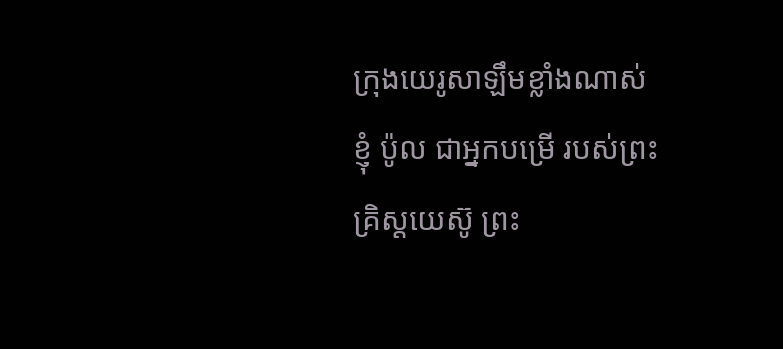ក្រុងយេរូសាឡឹមខ្លាំងណាស់
ខ្ញុំ ប៉ូល ជាអ្នកបម្រើ របស់ព្រះគ្រិស្តយេស៊ូ ព្រះ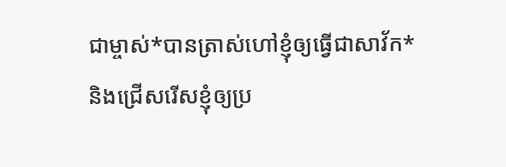ជាម្ចាស់*បានត្រាស់ហៅខ្ញុំឲ្យធ្វើជាសាវ័ក* និងជ្រើសរើសខ្ញុំឲ្យប្រ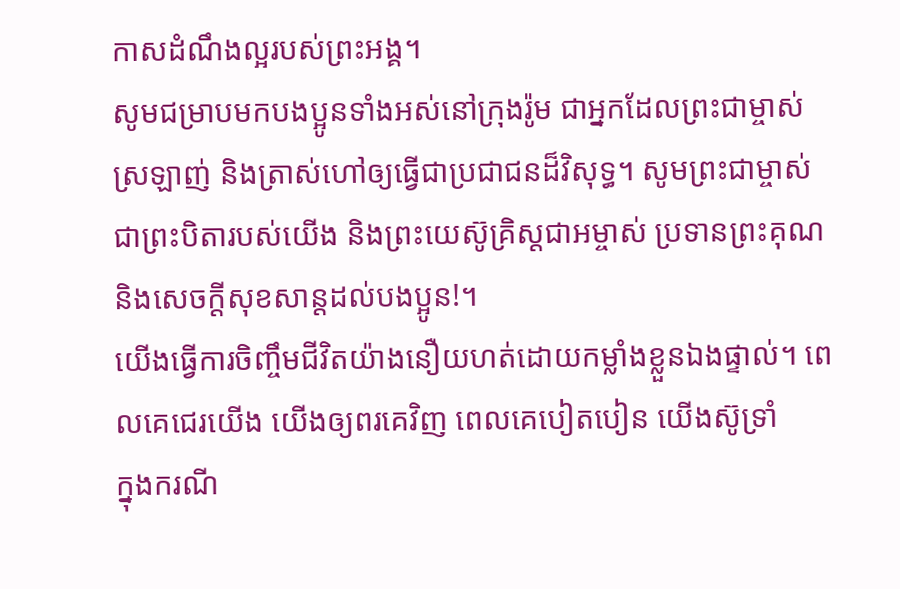កាសដំណឹងល្អរបស់ព្រះអង្គ។
សូមជម្រាបមកបងប្អូនទាំងអស់នៅក្រុងរ៉ូម ជាអ្នកដែលព្រះជាម្ចាស់ស្រឡាញ់ និងត្រាស់ហៅឲ្យធ្វើជាប្រជាជនដ៏វិសុទ្ធ។ សូមព្រះជាម្ចាស់ជាព្រះបិតារបស់យើង និងព្រះយេស៊ូគ្រិស្តជាអម្ចាស់ ប្រទានព្រះគុណ និងសេចក្ដីសុខសាន្តដល់បងប្អូន!។
យើងធ្វើការចិញ្ចឹមជីវិតយ៉ាងនឿយហត់ដោយកម្លាំងខ្លួនឯងផ្ទាល់។ ពេលគេជេរយើង យើងឲ្យពរគេវិញ ពេលគេបៀតបៀន យើងស៊ូទ្រាំ
ក្នុងករណី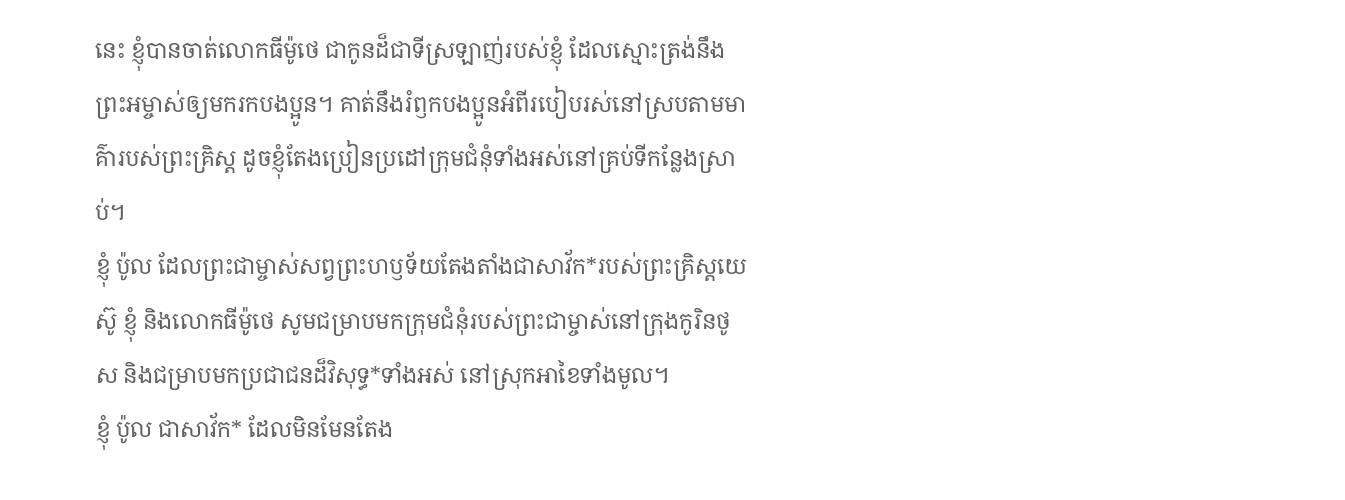នេះ ខ្ញុំបានចាត់លោកធីម៉ូថេ ជាកូនដ៏ជាទីស្រឡាញ់របស់ខ្ញុំ ដែលស្មោះត្រង់នឹងព្រះអម្ចាស់ឲ្យមករកបងប្អូន។ គាត់នឹងរំឭកបងប្អូនអំពីរបៀបរស់នៅស្របតាមមាគ៌ារបស់ព្រះគ្រិស្ត ដូចខ្ញុំតែងប្រៀនប្រដៅក្រុមជំនុំទាំងអស់នៅគ្រប់ទីកន្លែងស្រាប់។
ខ្ញុំ ប៉ូល ដែលព្រះជាម្ចាស់សព្វព្រះហឫទ័យតែងតាំងជាសាវ័ក*របស់ព្រះគ្រិស្តយេស៊ូ ខ្ញុំ និងលោកធីម៉ូថេ សូមជម្រាបមកក្រុមជំនុំរបស់ព្រះជាម្ចាស់នៅក្រុងកូរិនថូស និងជម្រាបមកប្រជាជនដ៏វិសុទ្ធ*ទាំងអស់ នៅស្រុកអាខៃទាំងមូល។
ខ្ញុំ ប៉ូល ជាសាវ័ក* ដែលមិនមែនតែង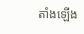តាំងឡើង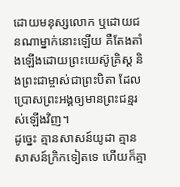ដោយមនុស្សលោក ឬដោយជនណាម្នាក់នោះឡើយ គឺតែងតាំងឡើងដោយព្រះយេស៊ូគ្រិស្ត និងព្រះជាម្ចាស់ជាព្រះបិតា ដែលប្រោសព្រះអង្គឲ្យមានព្រះជន្មរស់ឡើងវិញ។
ដូច្នេះ គ្មានសាសន៍យូដា គ្មានសាសន៍ក្រិកទៀតទេ ហើយក៏គ្មា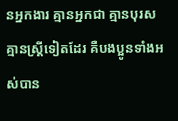នអ្នកងារ គ្មានអ្នកជា គ្មានបុរស គ្មានស្ត្រីទៀតដែរ គឺបងប្អូនទាំងអស់បាន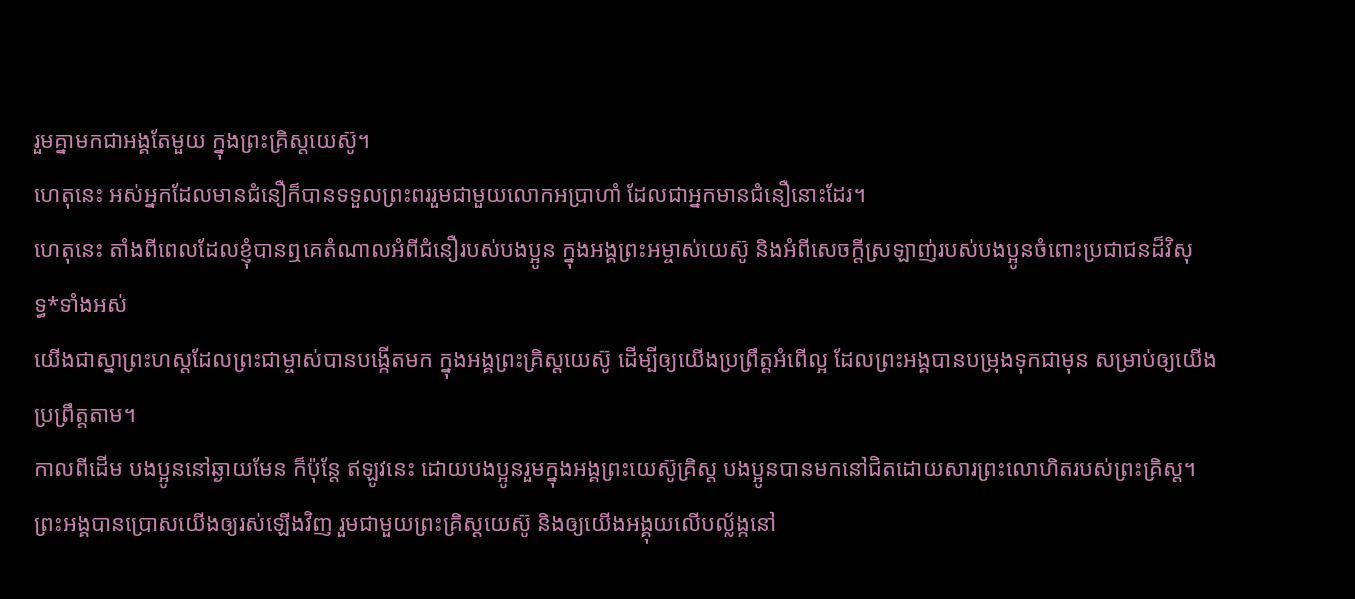រួមគ្នាមកជាអង្គតែមួយ ក្នុងព្រះគ្រិស្តយេស៊ូ។
ហេតុនេះ អស់អ្នកដែលមានជំនឿក៏បានទទួលព្រះពររួមជាមួយលោកអប្រាហាំ ដែលជាអ្នកមានជំនឿនោះដែរ។
ហេតុនេះ តាំងពីពេលដែលខ្ញុំបានឮគេតំណាលអំពីជំនឿរបស់បងប្អូន ក្នុងអង្គព្រះអម្ចាស់យេស៊ូ និងអំពីសេចក្ដីស្រឡាញ់របស់បងប្អូនចំពោះប្រជាជនដ៏វិសុទ្ធ*ទាំងអស់
យើងជាស្នាព្រះហស្ដដែលព្រះជាម្ចាស់បានបង្កើតមក ក្នុងអង្គព្រះគ្រិស្តយេស៊ូ ដើម្បីឲ្យយើងប្រព្រឹត្តអំពើល្អ ដែលព្រះអង្គបានបម្រុងទុកជាមុន សម្រាប់ឲ្យយើងប្រព្រឹត្តតាម។
កាលពីដើម បងប្អូននៅឆ្ងាយមែន ក៏ប៉ុន្តែ ឥឡូវនេះ ដោយបងប្អូនរួមក្នុងអង្គព្រះយេស៊ូគ្រិស្ត បងប្អូនបានមកនៅជិតដោយសារព្រះលោហិតរបស់ព្រះគ្រិស្ត។
ព្រះអង្គបានប្រោសយើងឲ្យរស់ឡើងវិញ រួមជាមួយព្រះគ្រិស្តយេស៊ូ និងឲ្យយើងអង្គុយលើបល្ល័ង្កនៅ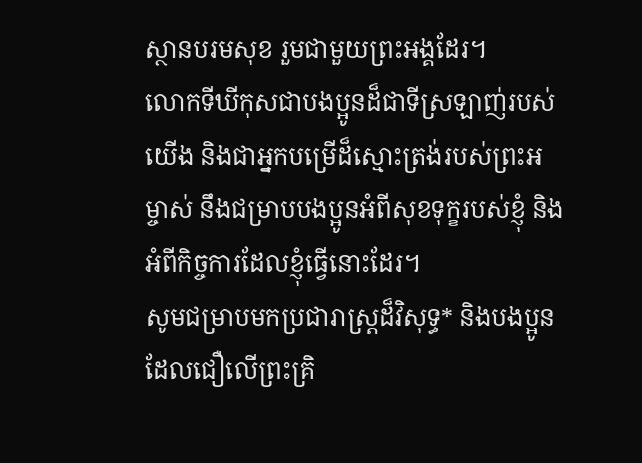ស្ថានបរមសុខ រួមជាមួយព្រះអង្គដែរ។
លោកទីឃីកុសជាបងប្អូនដ៏ជាទីស្រឡាញ់របស់យើង និងជាអ្នកបម្រើដ៏ស្មោះត្រង់របស់ព្រះអម្ចាស់ នឹងជម្រាបបងប្អូនអំពីសុខទុក្ខរបស់ខ្ញុំ និងអំពីកិច្ចការដែលខ្ញុំធ្វើនោះដែរ។
សូមជម្រាបមកប្រជារាស្ដ្រដ៏វិសុទ្ធ* និងបងប្អូនដែលជឿលើព្រះគ្រិ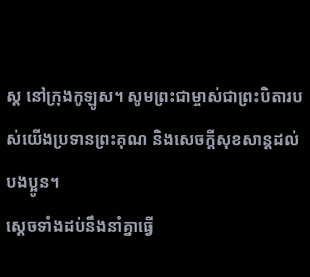ស្ត នៅក្រុងកូឡូស។ សូមព្រះជាម្ចាស់ជាព្រះបិតារបស់យើងប្រទានព្រះគុណ និងសេចក្ដីសុខសាន្តដល់បងប្អូន។
ស្ដេចទាំងដប់នឹងនាំគ្នាធ្វើ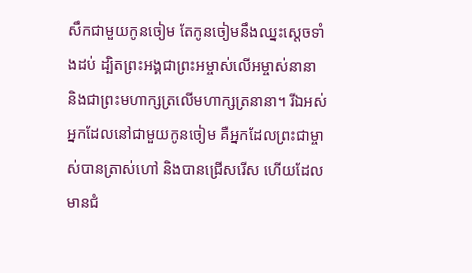សឹកជាមួយកូនចៀម តែកូនចៀមនឹងឈ្នះស្ដេចទាំងដប់ ដ្បិតព្រះអង្គជាព្រះអម្ចាស់លើអម្ចាស់នានា និងជាព្រះមហាក្សត្រលើមហាក្សត្រនានា។ រីឯអស់អ្នកដែលនៅជាមួយកូនចៀម គឺអ្នកដែលព្រះជាម្ចាស់បានត្រាស់ហៅ និងបានជ្រើសរើស ហើយដែលមានជំ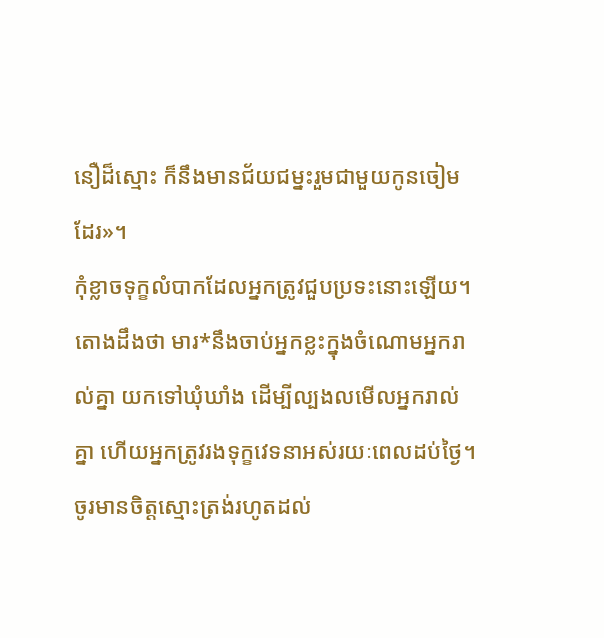នឿដ៏ស្មោះ ក៏នឹងមានជ័យជម្នះរួមជាមួយកូនចៀមដែរ»។
កុំខ្លាចទុក្ខលំបាកដែលអ្នកត្រូវជួបប្រទះនោះឡើយ។ តោងដឹងថា មារ*នឹងចាប់អ្នកខ្លះក្នុងចំណោមអ្នករាល់គ្នា យកទៅឃុំឃាំង ដើម្បីល្បងលមើលអ្នករាល់គ្នា ហើយអ្នកត្រូវរងទុក្ខវេទនាអស់រយៈពេលដប់ថ្ងៃ។ ចូរមានចិត្តស្មោះត្រង់រហូតដល់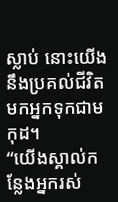ស្លាប់ នោះយើងនឹងប្រគល់ជីវិតមកអ្នកទុកជាមកុដ។
“យើងស្គាល់កន្លែងអ្នករស់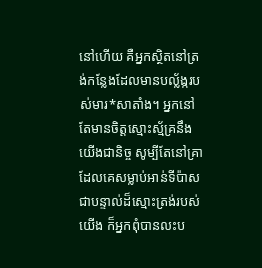នៅហើយ គឺអ្នកស្ថិតនៅត្រង់កន្លែងដែលមានបល្ល័ង្ករបស់មារ*សាតាំង។ អ្នកនៅតែមានចិត្តស្មោះស្ម័គ្រនឹងយើងជានិច្ច សូម្បីតែនៅគ្រាដែលគេសម្លាប់អាន់ទីប៉ាស ជាបន្ទាល់ដ៏ស្មោះត្រង់របស់យើង ក៏អ្នកពុំបានលះប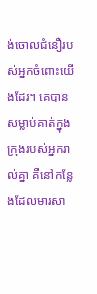ង់ចោលជំនឿរបស់អ្នកចំពោះយើងដែរ។ គេបានសម្លាប់គាត់ក្នុងក្រុងរបស់អ្នករាល់គ្នា គឺនៅកន្លែងដែលមារសា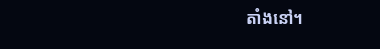តាំងនៅ។